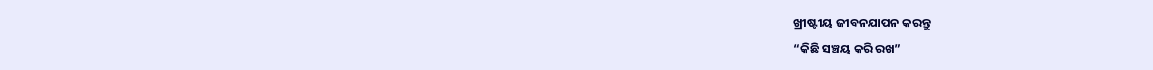ଖ୍ରୀଷ୍ଟୀୟ ଜୀବନଯାପନ କରନ୍ତୁ
“କିଛି ସଞ୍ଚୟ କରି ରଖ”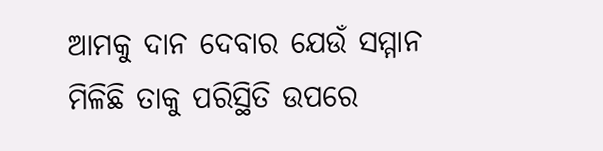ଆମକୁ ଦାନ ଦେବାର ଯେଉଁ ସମ୍ମାନ ମିଳିଛି ତାକୁ ପରିସ୍ଥିତି ଉପରେ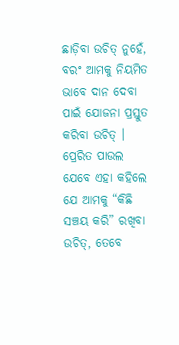ଛାଡ଼ିବା ଉଚିତ୍ ନୁହେଁ, ବରଂ ଆମକୁ ନିୟମିତ ଭାବେ ଦାନ ଦେବା ପାଇଁ ଯୋଜନା ପ୍ରସ୍ତୁତ କରିବା ଉଚିତ୍ । ପ୍ରେରିତ ପାଉଲ ଯେବେ ଏହା କହିଲେ ଯେ ଆମକୁ “କିଛି ସଞ୍ଚୟ କରି” ରଖିବା ଉଚିତ୍, ତେବେ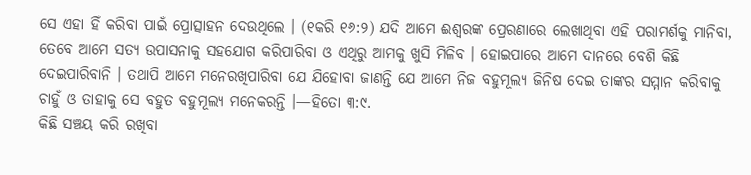ସେ ଏହା ହିଁ କରିବା ପାଇଁ ପ୍ରୋତ୍ସାହନ ଦେଉଥିଲେ । (୧କରି ୧୬:୨) ଯଦି ଆମେ ଈଶ୍ୱରଙ୍କ ପ୍ରେରଣାରେ ଲେଖାଥିବା ଏହି ପରାମର୍ଶକୁ ମାନିବା, ତେବେ ଆମେ ସତ୍ୟ ଉପାସନାକୁ ସହଯୋଗ କରିପାରିବା ଓ ଏଥିରୁ ଆମକୁ ଖୁସି ମିଳିବ । ହୋଇପାରେ ଆମେ ଦାନରେ ବେଶି କିଛି ଦେଇପାରିବାନି । ତଥାପି ଆମେ ମନେରଖିପାରିବା ଯେ ଯିହୋବା ଜାଣନ୍ତି ଯେ ଆମେ ନିଜ ବହୁମୂଲ୍ୟ ଜିନିଷ ଦେଇ ତାଙ୍କର ସମ୍ମାନ କରିବାକୁ ଚାହୁଁ ଓ ତାହାକୁ ସେ ବହୁତ ବହୁମୂଲ୍ୟ ମନେକରନ୍ତି ।—ହିତୋ ୩:୯.
କିଛି ସଞ୍ଚୟ କରି ରଖିବା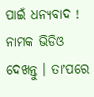ପାଇଁ ଧନ୍ୟବାଦ ! ନାମକ ଭିଡିଓ ଦେଖନ୍ତୁ । ତାʼପରେ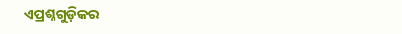ଏପ୍ରଶ୍ନଗୁଡ଼ିକର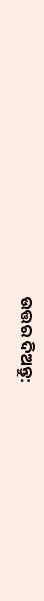ଉତ୍ତର ଦିଅନ୍ତୁ: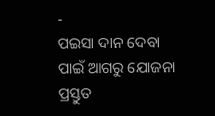-
ପଇସା ଦାନ ଦେବା ପାଇଁ ଆଗରୁ ଯୋଜନା ପ୍ରସ୍ତୁତ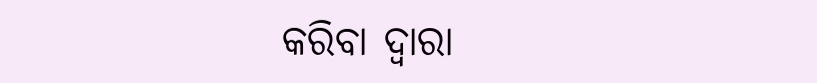କରିବା ଦ୍ୱାରା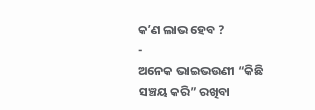କʼଣ ଲାଭ ହେବ ?
-
ଅନେକ ଭାଇଭଉଣୀ “କିଛି ସଞ୍ଚୟ କରି” ରଖିବା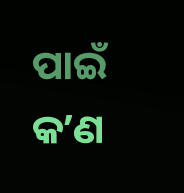ପାଇଁ କʼଣ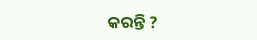କରନ୍ତି ?